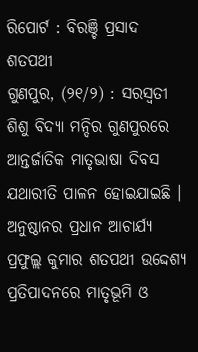ରିପୋର୍ଟ : ବିରଞ୍ଚି ପ୍ରସାଦ ଶତପଥୀ
ଗୁଣପୁର, (୨୧/୨) : ସରସ୍ୱତୀ ଶିଶୁ ବିଦ୍ୟା ମନ୍ଦିର ଗୁଣପୁରରେ ଆନ୍ତର୍ଜାତିକ ମାତୃଭାଷା ଦିବସ ଯଥାରୀତି ପାଳନ ହୋଇଯାଇଛି ।
ଅନୁଷ୍ଠାନର ପ୍ରଧାନ ଆଚାର୍ଯ୍ୟ ପ୍ରଫୁଲ୍ଲ କୁମାର ଶତପଥୀ ଉଦ୍ଦେଶ୍ୟ ପ୍ରତିପାଦନରେ ମାତୃଭୂମି ଓ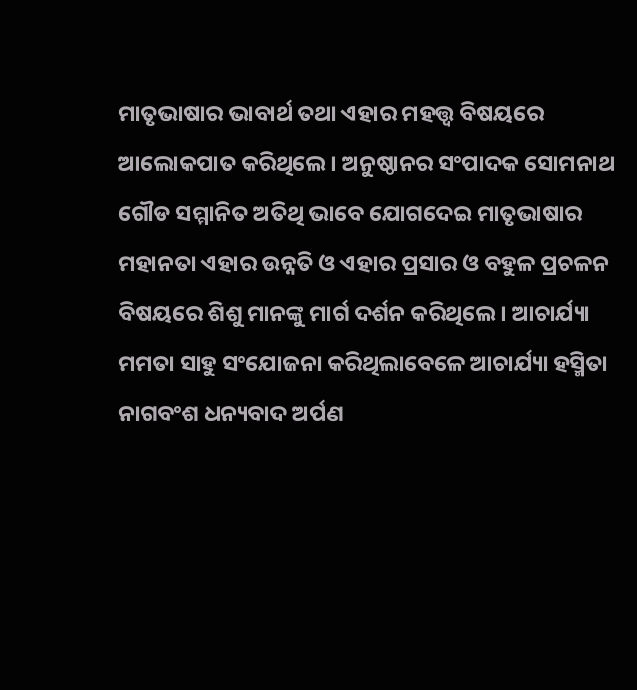ମାତୃଭାଷାର ଭାବାର୍ଥ ତଥା ଏହାର ମହତ୍ତ୍ୱ ବିଷୟରେ ଆଲୋକପାତ କରିଥିଲେ । ଅନୁଷ୍ଠାନର ସଂପାଦକ ସୋମନାଥ ଗୌଡ ସମ୍ମାନିତ ଅତିଥି ଭାବେ ଯୋଗଦେଇ ମାତୃଭାଷାର ମହାନତା ଏହାର ଉନ୍ନତି ଓ ଏହାର ପ୍ରସାର ଓ ବହୁଳ ପ୍ରଚଳନ ବିଷୟରେ ଶିଶୁ ମାନଙ୍କୁ ମାର୍ଗ ଦର୍ଶନ କରିଥିଲେ । ଆଚାର୍ଯ୍ୟା ମମତା ସାହୁ ସଂଯୋଜନା କରିଥିଲାବେଳେ ଆଚାର୍ଯ୍ୟା ହସ୍ମିତା ନାଗବଂଶ ଧନ୍ୟବାଦ ଅର୍ପଣ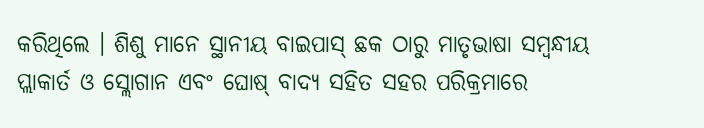କରିଥିଲେ । ଶିଶୁ ମାନେ ସ୍ଥାନୀୟ ବାଇପାସ୍ ଛକ ଠାରୁ ମାତୃଭାଷା ସମ୍ବନ୍ଧୀୟ ପ୍ଲାକାର୍ତ ଓ ସ୍ଲୋଗାନ ଏବଂ ଘୋଷ୍ ବାଦ୍ୟ ସହିତ ସହର ପରିକ୍ରମାରେ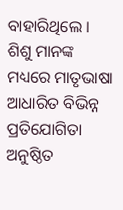ବାହାରିଥିଲେ । ଶିଶୁ ମାନଙ୍କ ମଧ୍ୟରେ ମାତୃଭାଷା ଆଧାରିତ ବିଭିନ୍ନ ପ୍ରତିଯୋଗିତା ଅନୁଷ୍ଠିତ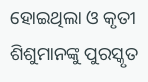ହୋଇଥିଲା ଓ କୃତୀ ଶିଶୁମାନଙ୍କୁ ପୁରସ୍କୃତ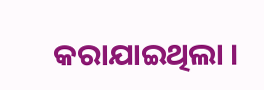କରାଯାଇଥିଲା ।